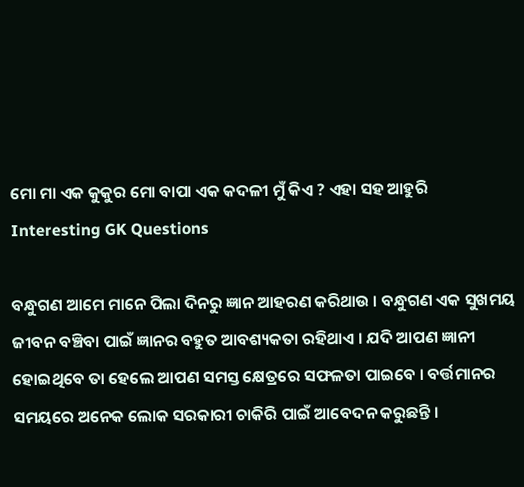ମୋ ମା ଏକ କୁକୁର ମୋ ବାପା ଏକ କଦଳୀ ମୁଁ କିଏ ? ଏହା ସହ ଆହୁରି Interesting GK Questions

ବନ୍ଧୁଗଣ ଆମେ ମାନେ ପିଲା ଦିନରୁ ଜ୍ଞାନ ଆହରଣ କରିଥାଉ । ବନ୍ଧୁଗଣ ଏକ ସୁଖମୟ ଜୀବନ ବଞ୍ଚିବା ପାଇଁ ଜ୍ଞାନର ବହୁତ ଆବଶ୍ୟକତା ରହିଥାଏ । ଯଦି ଆପଣ ଜ୍ଞାନୀ ହୋଇଥିବେ ତା ହେଲେ ଆପଣ ସମସ୍ତ କ୍ଷେତ୍ରରେ ସଫଳତା ପାଇବେ । ବର୍ତ୍ତମାନର ସମୟରେ ଅନେକ ଲୋକ ସରକାରୀ ଚାକିରି ପାଇଁ ଆବେଦନ କରୁଛନ୍ତି ।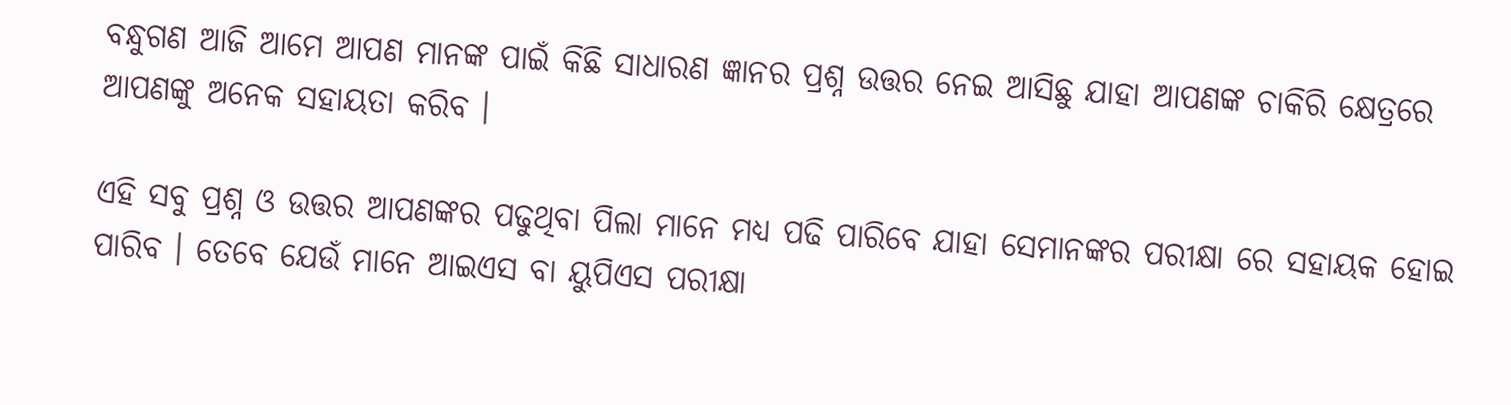ବନ୍ଧୁଗଣ ଆଜି ଆମେ ଆପଣ ମାନଙ୍କ ପାଇଁ କିଛି ସାଧାରଣ ଜ୍ଞାନର ପ୍ରଶ୍ନ ଉତ୍ତର ନେଇ ଆସିଛୁ ଯାହା ଆପଣଙ୍କ ଚାକିରି କ୍ଷେତ୍ରରେ ଆପଣଙ୍କୁ ଅନେକ ସହାୟତା କରିବ ।

ଏହି ସବୁ ପ୍ରଶ୍ନ ଓ ଉତ୍ତର ଆପଣଙ୍କର ପଢୁଥିବା ପିଲା ମାନେ ମଧ୍ୟ ପଢି ପାରିବେ ଯାହା ସେମାନଙ୍କର ପରୀକ୍ଷା ରେ ସହାୟକ ହୋଇ ପାରିବ । ତେବେ ଯେଉଁ ମାନେ ଆଇଏସ ବା ୟୁପିଏସ ପରୀକ୍ଷା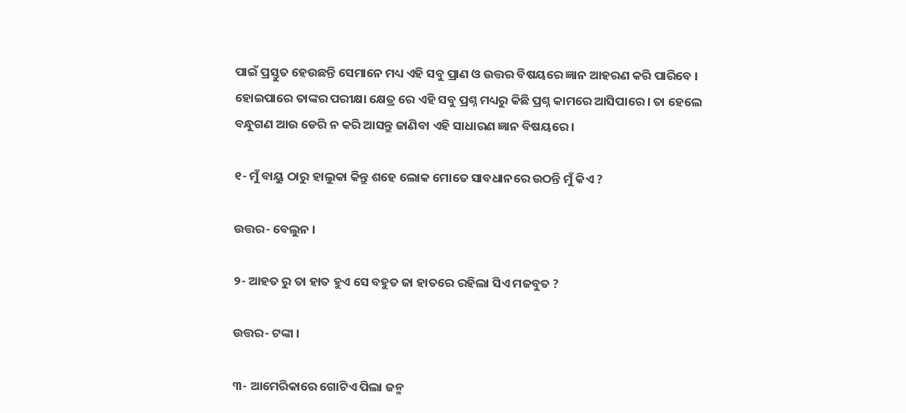ପାଇଁ ପ୍ରସ୍ତୁତ ହେଉଛନ୍ତି ସେମାନେ ମଧ୍ୟ ଏହି ସବୁ ପ୍ରାଣ ଓ ଉତ୍ତର ବିଷୟରେ ଜ୍ଞାନ ଆହରଣ କରି ପାରିବେ । ହୋଇପାରେ ତାଙ୍କର ପରୀକ୍ଷା କ୍ଷେତ୍ର ରେ ଏହି ସବୁ ପ୍ରଶ୍ନ ମଧ୍ୟରୁ କିଛି ପ୍ରଶ୍ନ କାମରେ ଆସିପାରେ । ତା ହେଲେ ବନ୍ଧୁଗଣ ଆଉ ଡେରି ନ କରି ଆସନ୍ତୁ ଜାଣିବା ଏହି ସାଧାରଣ ଜ୍ଞାନ ବିଷୟରେ ।

୧- ମୁଁ ବାୟୁ ଠାରୁ ହାଲୁକା କିନ୍ତୁ ଶହେ ଲୋକ ମୋତେ ସାବଧାନରେ ଉଠନ୍ତି ମୁଁ କିଏ ?

ଉତ୍ତର- ବେଲୁନ ।

୨- ଆହତ ରୁ ତା ହାତ ହୁଏ ସେ ବହୁତ ଜା ହାତରେ ରହିଲା ସିଏ ମଜବୁତ ?

ଉତ୍ତର- ଟଙ୍କା ।

୩- ଆମେରିକାରେ ଗୋଟିଏ ପିଲା ଜନ୍ମ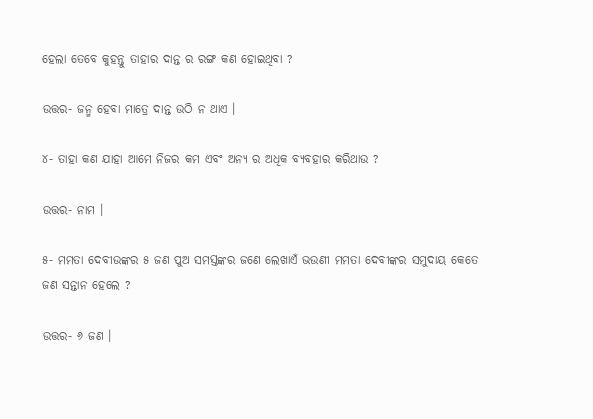ହେଲା ତେବେ କୁହନ୍ତୁ ତାହାର ଦାନ୍ତ ର ରଙ୍ଗ କଣ ହୋଇଥିବା ?

ଉତ୍ତର- ଜନ୍ମ ହେବା ମାତ୍ରେ ଦାନ୍ତ ଉଠି ନ ଥାଏ ।

୪- ତାହା କଣ ଯାହା ଆମେ ନିଜର କମ ଏବଂ ଅନ୍ୟ ର ଅଧିକ ବ୍ୟବହାର କରିଥାଉ ?

ଉତ୍ତର- ନାମ ।

୫- ମମତା ଦେବୀଉଙ୍କର ୫ ଜଣ ପୁଅ ସମସ୍ତଙ୍କର ଜଣେ ଲେଖାଏଁ ଭଉଣୀ ମମତା ଦେବୀଙ୍କର ସମୁଦାୟ କେତେ ଜଣ ସନ୍ତାନ ହେଲେ ?

ଉତ୍ତର- ୬ ଜଣ ।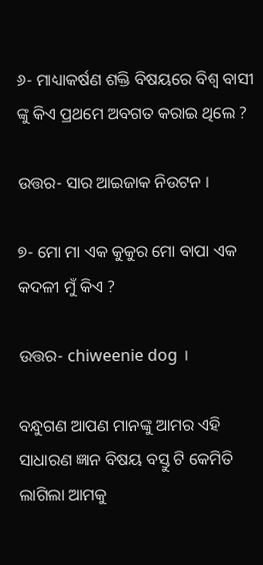୬- ମାଧ୍ୟାକର୍ଷଣ ଶକ୍ତି ବିଷୟରେ ବିଶ୍ଵ ବାସୀ ଙ୍କୁ କିଏ ପ୍ରଥମେ ଅବଗତ କରାଇ ଥିଲେ ?

ଉତ୍ତର- ସାର ଆଇଜାକ ନିଉଟନ ।

୭- ମୋ ମା ଏକ କୁକୁର ମୋ ବାପା ଏକ କଦଳୀ ମୁଁ କିଏ ?

ଉତ୍ତର- chiweenie dog ।

ବନ୍ଧୁଗଣ ଆପଣ ମାନଙ୍କୁ ଆମର ଏହି ସାଧାରଣ ଜ୍ଞାନ ବିଷୟ ବସ୍ତୁ ଟି କେମିତି ଲାଗିଲା ଆମକୁ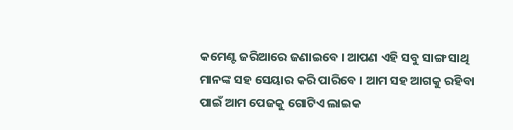କମେଣ୍ଟ ଜରିଆରେ ଜଣାଇବେ । ଆପଣ ଏହି ସବୁ ସାଙ୍ଗ ସାଥି ମାନଙ୍କ ସହ ସେୟାର କରି ପାରିବେ । ଆମ ସହ ଆଗକୁ ରହିବା ପାଇଁ ଆମ ପେଜକୁ ଗୋଟିଏ ଲାଇକ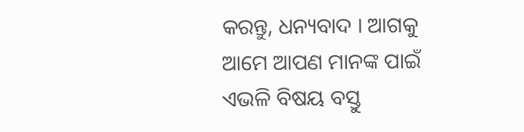କରନ୍ତୁ, ଧନ୍ୟବାଦ । ଆଗକୁ ଆମେ ଆପଣ ମାନଙ୍କ ପାଇଁ ଏଭଳି ବିଷୟ ବସ୍ତୁ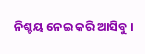ନିଶ୍ଚୟ ନେଇ କରି ଆସିବୁ ।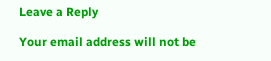Leave a Reply

Your email address will not be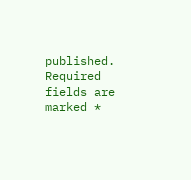published. Required fields are marked *